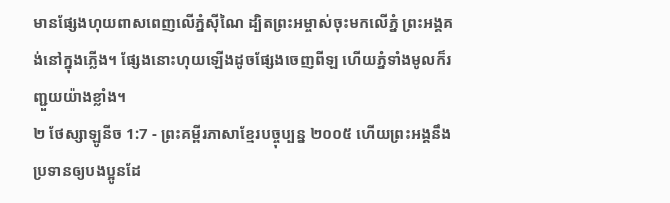មានផ្សែងហុយពាសពេញលើភ្នំស៊ីណៃ ដ្បិតព្រះអម្ចាស់ចុះមកលើភ្នំ ព្រះអង្គគង់នៅក្នុងភ្លើង។ ផ្សែងនោះហុយឡើងដូចផ្សែងចេញពីឡ ហើយភ្នំទាំងមូលក៏រញ្ជួយយ៉ាងខ្លាំង។
២ ថែស្សាឡូនីច 1:7 - ព្រះគម្ពីរភាសាខ្មែរបច្ចុប្បន្ន ២០០៥ ហើយព្រះអង្គនឹងប្រទានឲ្យបងប្អូនដែ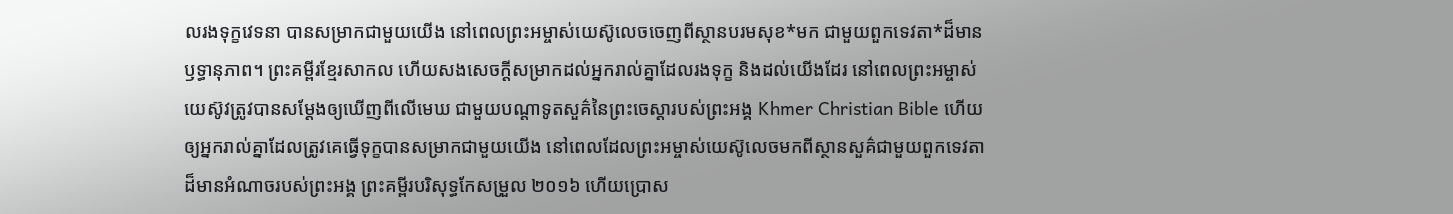លរងទុក្ខវេទនា បានសម្រាកជាមួយយើង នៅពេលព្រះអម្ចាស់យេស៊ូលេចចេញពីស្ថានបរមសុខ*មក ជាមួយពួកទេវតា*ដ៏មានឫទ្ធានុភាព។ ព្រះគម្ពីរខ្មែរសាកល ហើយសងសេចក្ដីសម្រាកដល់អ្នករាល់គ្នាដែលរងទុក្ខ និងដល់យើងដែរ នៅពេលព្រះអម្ចាស់យេស៊ូវត្រូវបានសម្ដែងឲ្យឃើញពីលើមេឃ ជាមួយបណ្ដាទូតសួគ៌នៃព្រះចេស្ដារបស់ព្រះអង្គ Khmer Christian Bible ហើយឲ្យអ្នករាល់គ្នាដែលត្រូវគេធ្វើទុក្ខបានសម្រាកជាមួយយើង នៅពេលដែលព្រះអម្ចាស់យេស៊ូលេចមកពីស្ថានសួគ៌ជាមួយពួកទេវតាដ៏មានអំណាចរបស់ព្រះអង្គ ព្រះគម្ពីរបរិសុទ្ធកែសម្រួល ២០១៦ ហើយប្រោស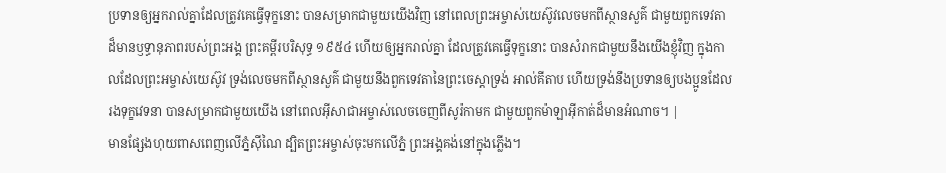ប្រទានឲ្យអ្នករាល់គ្នាដែលត្រូវគេធ្វើទុក្ខនោះ បានសម្រាកជាមួយយើងវិញ នៅពេលព្រះអម្ចាស់យេស៊ូវលេចមកពីស្ថានសួគ៌ ជាមួយពួកទេវតាដ៏មានឫទ្ធានុភាពរបស់ព្រះអង្គ ព្រះគម្ពីរបរិសុទ្ធ ១៩៥៤ ហើយឲ្យអ្នករាល់គ្នា ដែលត្រូវគេធ្វើទុក្ខនោះ បានសំរាកជាមួយនឹងយើងខ្ញុំវិញ ក្នុងកាលដែលព្រះអម្ចាស់យេស៊ូវ ទ្រង់លេចមកពីស្ថានសួគ៌ ជាមួយនឹងពួកទេវតានៃព្រះចេស្តាទ្រង់ អាល់គីតាប ហើយទ្រង់នឹងប្រទានឲ្យបងប្អូនដែលរងទុក្ខវេទនា បានសម្រាកជាមួយយើង នៅពេលអ៊ីសាជាអម្ចាស់លេចចេញពីសូរ៉កាមក ជាមួយពួកម៉ាឡាអ៊ីកាត់ដ៏មានអំណាច។ |
មានផ្សែងហុយពាសពេញលើភ្នំស៊ីណៃ ដ្បិតព្រះអម្ចាស់ចុះមកលើភ្នំ ព្រះអង្គគង់នៅក្នុងភ្លើង។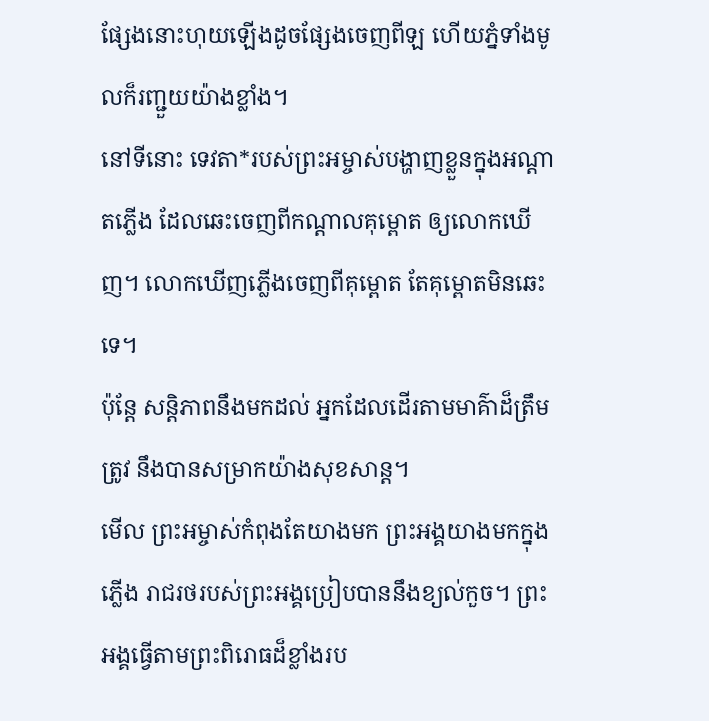ផ្សែងនោះហុយឡើងដូចផ្សែងចេញពីឡ ហើយភ្នំទាំងមូលក៏រញ្ជួយយ៉ាងខ្លាំង។
នៅទីនោះ ទេវតា*របស់ព្រះអម្ចាស់បង្ហាញខ្លួនក្នុងអណ្ដាតភ្លើង ដែលឆេះចេញពីកណ្ដាលគុម្ពោត ឲ្យលោកឃើញ។ លោកឃើញភ្លើងចេញពីគុម្ពោត តែគុម្ពោតមិនឆេះទេ។
ប៉ុន្តែ សន្តិភាពនឹងមកដល់ អ្នកដែលដើរតាមមាគ៌ាដ៏ត្រឹមត្រូវ នឹងបានសម្រាកយ៉ាងសុខសាន្ត។
មើល ព្រះអម្ចាស់កំពុងតែយាងមក ព្រះអង្គយាងមកក្នុងភ្លើង រាជរថរបស់ព្រះអង្គប្រៀបបាននឹងខ្យល់កួច។ ព្រះអង្គធ្វើតាមព្រះពិរោធដ៏ខ្លាំងរប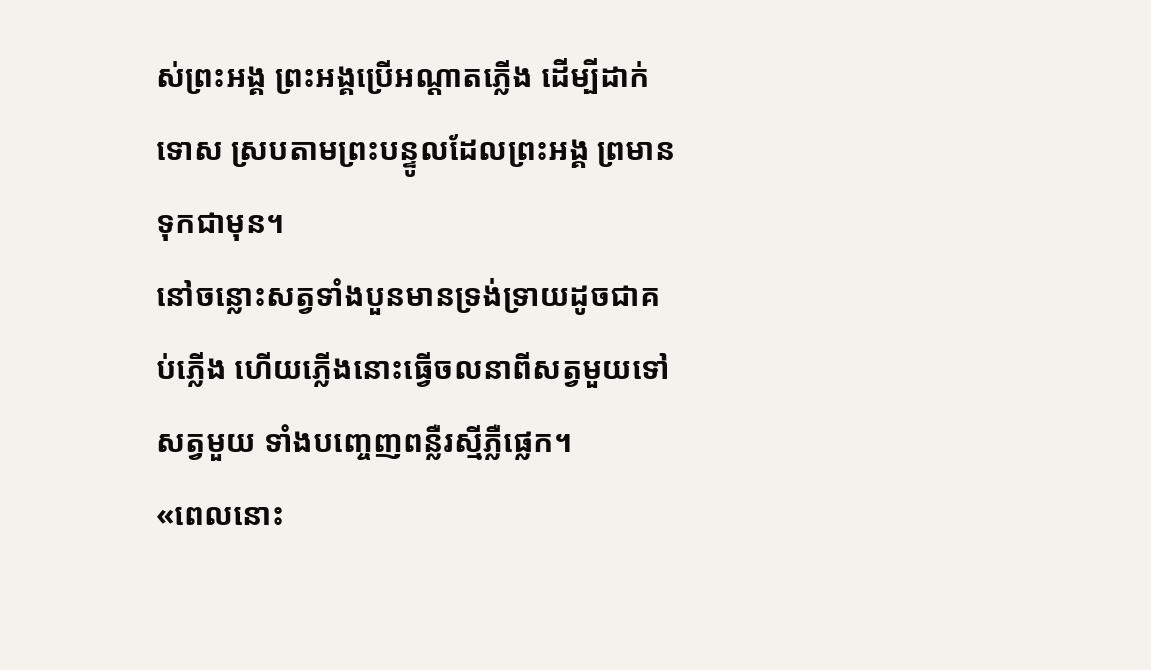ស់ព្រះអង្គ ព្រះអង្គប្រើអណ្ដាតភ្លើង ដើម្បីដាក់ទោស ស្របតាមព្រះបន្ទូលដែលព្រះអង្គ ព្រមានទុកជាមុន។
នៅចន្លោះសត្វទាំងបួនមានទ្រង់ទ្រាយដូចជាគប់ភ្លើង ហើយភ្លើងនោះធ្វើចលនាពីសត្វមួយទៅសត្វមួយ ទាំងបញ្ចេញពន្លឺរស្មីភ្លឺផ្លេក។
«ពេលនោះ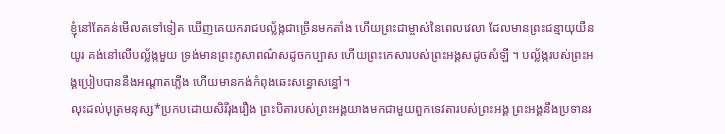ខ្ញុំនៅតែគន់មើលតទៅទៀត ឃើញគេយករាជបល្ល័ង្កជាច្រើនមកតាំង ហើយព្រះជាម្ចាស់នៃពេលវេលា ដែលមានព្រះជន្មាយុយឺនយូរ គង់នៅលើបល្ល័ង្កមួយ ទ្រង់មានព្រះភូសាពណ៌សដូចកប្បាស ហើយព្រះកេសារបស់ព្រះអង្គសដូចសំឡី ។ បល្ល័ង្ករបស់ព្រះអង្គប្រៀបបាននឹងអណ្ដាតភ្លើង ហើយមានកង់កំពុងឆេះសន្ធោសន្ធៅ។
លុះដល់បុត្រមនុស្ស*ប្រកបដោយសិរីរុងរឿង ព្រះបិតារបស់ព្រះអង្គយាងមកជាមួយពួកទេវតារបស់ព្រះអង្គ ព្រះអង្គនឹងប្រទានរ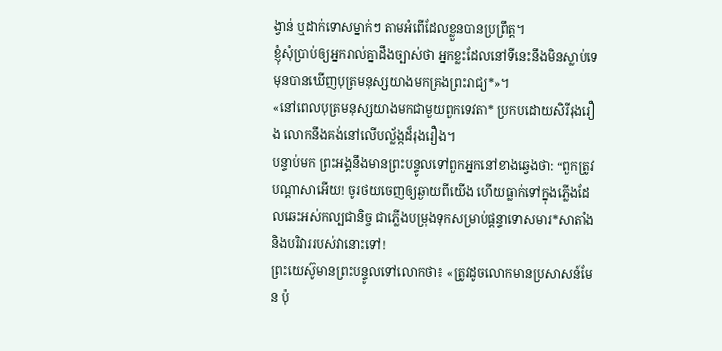ង្វាន់ ឬដាក់ទោសម្នាក់ៗ តាមអំពើដែលខ្លួនបានប្រព្រឹត្ត។
ខ្ញុំសុំប្រាប់ឲ្យអ្នករាល់គ្នាដឹងច្បាស់ថា អ្នកខ្លះដែលនៅទីនេះនឹងមិនស្លាប់ទេ មុនបានឃើញបុត្រមនុស្សយាងមកគ្រងព្រះរាជ្យ*»។
«នៅពេលបុត្រមនុស្សយាងមកជាមួយពួកទេវតា* ប្រកបដោយសិរីរុងរឿង លោកនឹងគង់នៅលើបល្ល័ង្កដ៏រុងរឿង។
បន្ទាប់មក ព្រះអង្គនឹងមានព្រះបន្ទូលទៅពួកអ្នកនៅខាងឆ្វេងថា: “ពួកត្រូវបណ្ដាសាអើយ! ចូរថយចេញឲ្យឆ្ងាយពីយើង ហើយធ្លាក់ទៅក្នុងភ្លើងដែលឆេះអស់កល្បជានិច្ច ជាភ្លើងបម្រុងទុកសម្រាប់ផ្ដន្ទាទោសមារ*សាតាំង និងបរិវាររបស់វានោះទៅ!
ព្រះយេស៊ូមានព្រះបន្ទូលទៅលោកថា៖ «ត្រូវដូចលោកមានប្រសាសន៍មែន ប៉ុ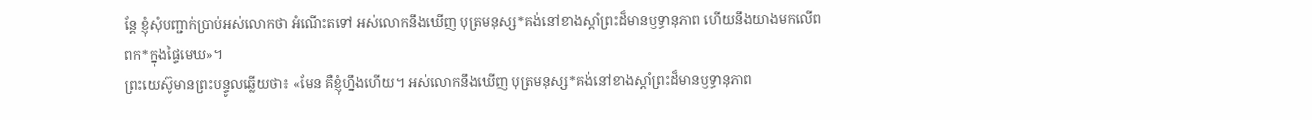ន្តែ ខ្ញុំសុំបញ្ជាក់ប្រាប់អស់លោកថា អំណើះតទៅ អស់លោកនឹងឃើញ បុត្រមនុស្ស*គង់នៅខាងស្ដាំព្រះដ៏មានឫទ្ធានុភាព ហើយនឹងយាងមកលើពពក*ក្នុងផ្ទៃមេឃ»។
ព្រះយេស៊ូមានព្រះបន្ទូលឆ្លើយថា៖ «មែន គឺខ្ញុំហ្នឹងហើយ។ អស់លោកនឹងឃើញ បុត្រមនុស្ស*គង់នៅខាងស្ដាំព្រះដ៏មានឫទ្ធានុភាព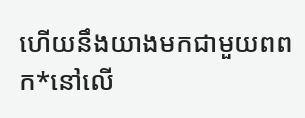ហើយនឹងយាងមកជាមួយពពក*នៅលើ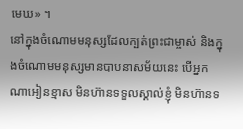មេឃ» ។
នៅក្នុងចំណោមមនុស្សដែលក្បត់ព្រះជាម្ចាស់ និងក្នុងចំណោមមនុស្សមានបាបនាសម័យនេះ បើអ្នកណាអៀនខ្មាស មិនហ៊ានទទួលស្គាល់ខ្ញុំ មិនហ៊ានទ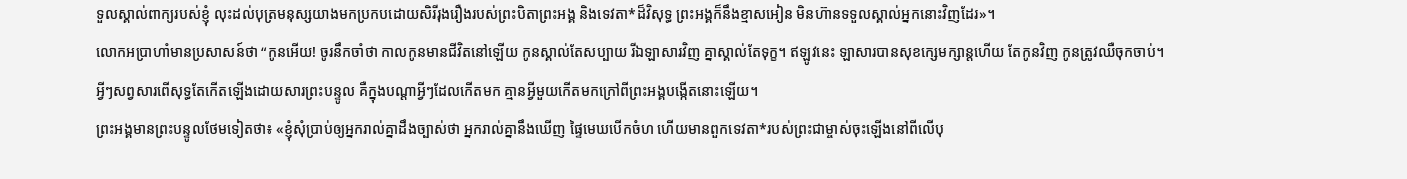ទួលស្គាល់ពាក្យរបស់ខ្ញុំ លុះដល់បុត្រមនុស្សយាងមកប្រកបដោយសិរីរុងរឿងរបស់ព្រះបិតាព្រះអង្គ និងទេវតា*ដ៏វិសុទ្ធ ព្រះអង្គក៏នឹងខ្មាសអៀន មិនហ៊ានទទួលស្គាល់អ្នកនោះវិញដែរ»។
លោកអប្រាហាំមានប្រសាសន៍ថា “កូនអើយ! ចូរនឹកចាំថា កាលកូនមានជីវិតនៅឡើយ កូនស្គាល់តែសប្បាយ រីឯឡាសារវិញ គ្នាស្គាល់តែទុក្ខ។ ឥឡូវនេះ ឡាសារបានសុខក្សេមក្សាន្តហើយ តែកូនវិញ កូនត្រូវឈឺចុកចាប់។
អ្វីៗសព្វសារពើសុទ្ធតែកើតឡើងដោយសារព្រះបន្ទូល គឺក្នុងបណ្ដាអ្វីៗដែលកើតមក គ្មានអ្វីមួយកើតមកក្រៅពីព្រះអង្គបង្កើតនោះឡើយ។
ព្រះអង្គមានព្រះបន្ទូលថែមទៀតថា៖ «ខ្ញុំសុំប្រាប់ឲ្យអ្នករាល់គ្នាដឹងច្បាស់ថា អ្នករាល់គ្នានឹងឃើញ ផ្ទៃមេឃបើកចំហ ហើយមានពួកទេវតា*របស់ព្រះជាម្ចាស់ចុះឡើងនៅពីលើបុ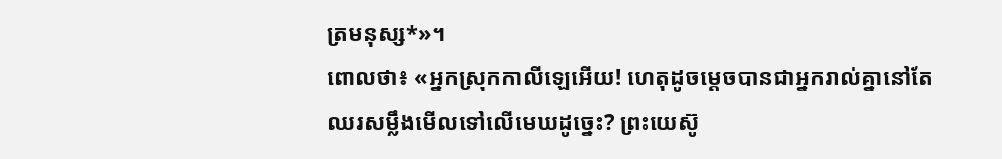ត្រមនុស្ស*»។
ពោលថា៖ «អ្នកស្រុកកាលីឡេអើយ! ហេតុដូចម្ដេចបានជាអ្នករាល់គ្នានៅតែឈរសម្លឹងមើលទៅលើមេឃដូច្នេះ? ព្រះយេស៊ូ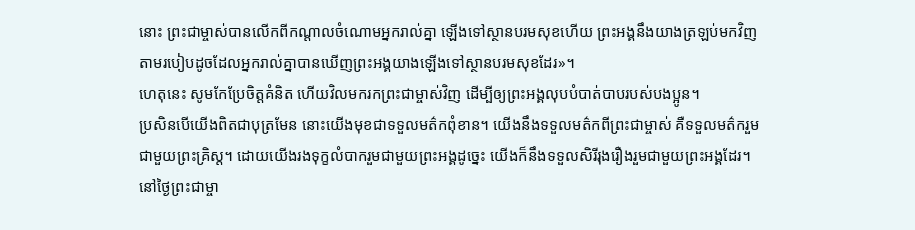នោះ ព្រះជាម្ចាស់បានលើកពីកណ្ដាលចំណោមអ្នករាល់គ្នា ឡើងទៅស្ថានបរមសុខហើយ ព្រះអង្គនឹងយាងត្រឡប់មកវិញ តាមរបៀបដូចដែលអ្នករាល់គ្នាបានឃើញព្រះអង្គយាងឡើងទៅស្ថានបរមសុខដែរ»។
ហេតុនេះ សូមកែប្រែចិត្តគំនិត ហើយវិលមករកព្រះជាម្ចាស់វិញ ដើម្បីឲ្យព្រះអង្គលុបបំបាត់បាបរបស់បងប្អូន។
ប្រសិនបើយើងពិតជាបុត្រមែន នោះយើងមុខជាទទួលមត៌កពុំខាន។ យើងនឹងទទួលមត៌កពីព្រះជាម្ចាស់ គឺទទួលមត៌ករួមជាមួយព្រះគ្រិស្ត។ ដោយយើងរងទុក្ខលំបាករួមជាមួយព្រះអង្គដូច្នេះ យើងក៏នឹងទទួលសិរីរុងរឿងរួមជាមួយព្រះអង្គដែរ។
នៅថ្ងៃព្រះជាម្ចា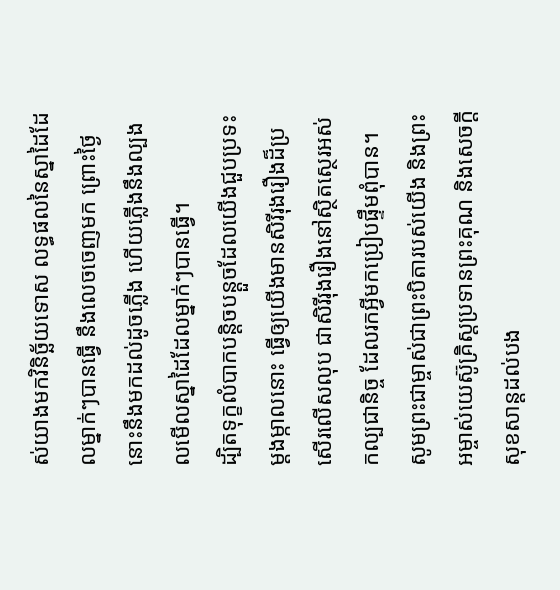ស់យាងមកវិនិច្ឆ័យទោស លទ្ធផលនៃស្នាដៃដែលម្នាក់ៗបានធ្វើ នឹងលេចចេញមក ព្រោះថ្ងៃនោះនឹងមកដល់ដូចភ្លើង ហើយភ្លើងនឹងល្បងលមើលស្នាដៃដែលម្នាក់ៗបានធ្វើ។
ដ្បិតទុក្ខលំបាកបន្តិចបន្តួចដែលយើងជួបប្រទះម្ដងម្កាលនោះ ធ្វើឲ្យយើងមានសិរីរុងរឿងដ៏ប្រសើរលើសលុប ជាសិរីរុងរឿងនៅស្ថិតស្ថេរអស់កល្បជានិច្ច ដែលរកអ្វីមកប្រៀបផ្ទឹមពុំបាន។
សូមព្រះជាម្ចាស់ជាព្រះបិតារបស់យើង និងព្រះអម្ចាស់យេស៊ូគ្រិស្តប្រទានព្រះគុណ និងសេចក្ដីសុខសាន្តដល់បង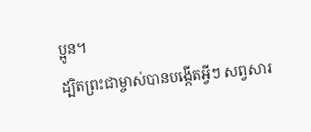ប្អូន។
ដ្បិតព្រះជាម្ចាស់បានបង្កើតអ្វីៗ សព្វសារ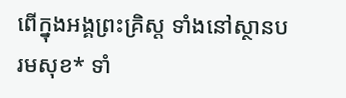ពើក្នុងអង្គព្រះគ្រិស្ត ទាំងនៅស្ថានបរមសុខ* ទាំ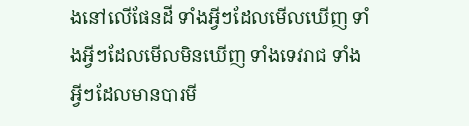ងនៅលើផែនដី ទាំងអ្វីៗដែលមើលឃើញ ទាំងអ្វីៗដែលមើលមិនឃើញ ទាំងទេវរាជ ទាំងអ្វីៗដែលមានបារមី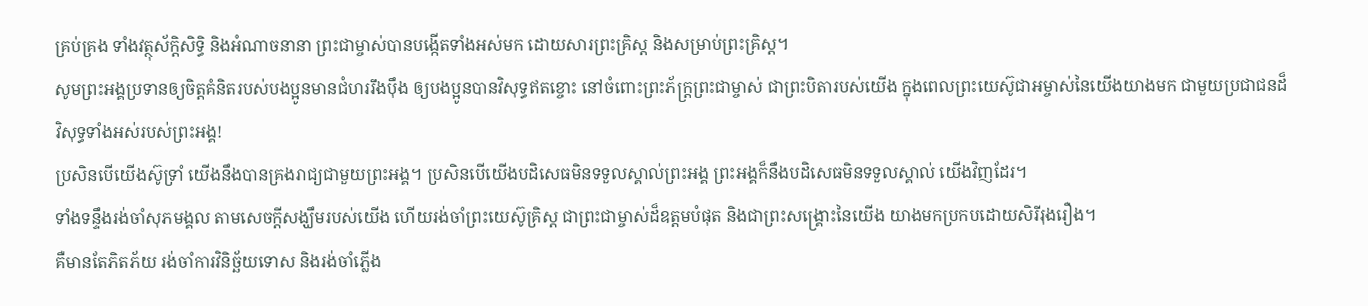គ្រប់គ្រង ទាំងវត្ថុស័ក្តិសិទ្ធិ និងអំណាចនានា ព្រះជាម្ចាស់បានបង្កើតទាំងអស់មក ដោយសារព្រះគ្រិស្ត និងសម្រាប់ព្រះគ្រិស្ត។
សូមព្រះអង្គប្រទានឲ្យចិត្តគំនិតរបស់បងប្អូនមានជំហររឹងប៉ឹង ឲ្យបងប្អូនបានវិសុទ្ធឥតខ្ចោះ នៅចំពោះព្រះភ័ក្ត្រព្រះជាម្ចាស់ ជាព្រះបិតារបស់យើង ក្នុងពេលព្រះយេស៊ូជាអម្ចាស់នៃយើងយាងមក ជាមួយប្រជាជនដ៏វិសុទ្ធទាំងអស់របស់ព្រះអង្គ!
ប្រសិនបើយើងស៊ូទ្រាំ យើងនឹងបានគ្រងរាជ្យជាមួយព្រះអង្គ។ ប្រសិនបើយើងបដិសេធមិនទទួលស្គាល់ព្រះអង្គ ព្រះអង្គក៏នឹងបដិសេធមិនទទួលស្គាល់ យើងវិញដែរ។
ទាំងទន្ទឹងរង់ចាំសុភមង្គល តាមសេចក្ដីសង្ឃឹមរបស់យើង ហើយរង់ចាំព្រះយេស៊ូគ្រិស្ត ជាព្រះជាម្ចាស់ដ៏ឧត្ដមបំផុត និងជាព្រះសង្គ្រោះនៃយើង យាងមកប្រកបដោយសិរីរុងរឿង។
គឺមានតែភិតភ័យ រង់ចាំការវិនិច្ឆ័យទោស និងរង់ចាំភ្លើង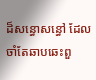ដ៏សន្ធោសន្ធៅ ដែលចាំតែឆាបឆេះពួ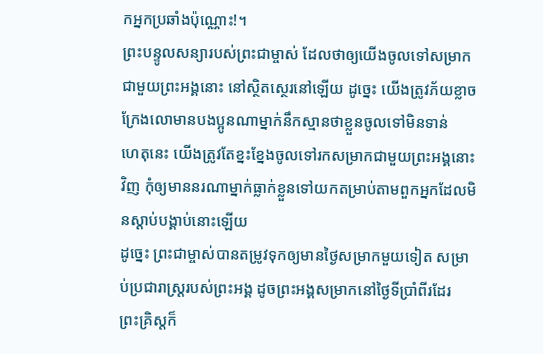កអ្នកប្រឆាំងប៉ុណ្ណោះ!។
ព្រះបន្ទូលសន្យារបស់ព្រះជាម្ចាស់ ដែលថាឲ្យយើងចូលទៅសម្រាកជាមួយព្រះអង្គនោះ នៅស្ថិតស្ថេរនៅឡើយ ដូច្នេះ យើងត្រូវភ័យខ្លាច ក្រែងលោមានបងប្អូនណាម្នាក់នឹកស្មានថាខ្លួនចូលទៅមិនទាន់
ហេតុនេះ យើងត្រូវតែខ្នះខ្នែងចូលទៅរកសម្រាកជាមួយព្រះអង្គនោះវិញ កុំឲ្យមាននរណាម្នាក់ធ្លាក់ខ្លួនទៅយកតម្រាប់តាមពួកអ្នកដែលមិនស្ដាប់បង្គាប់នោះឡើយ
ដូច្នេះ ព្រះជាម្ចាស់បានតម្រូវទុកឲ្យមានថ្ងៃសម្រាកមួយទៀត សម្រាប់ប្រជារាស្ដ្ររបស់ព្រះអង្គ ដូចព្រះអង្គសម្រាកនៅថ្ងៃទីប្រាំពីរដែរ
ព្រះគ្រិស្តក៏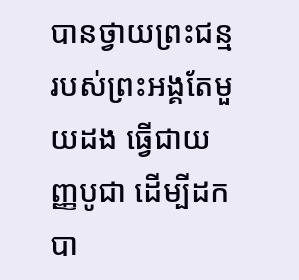បានថ្វាយព្រះជន្មរបស់ព្រះអង្គតែមួយដង ធ្វើជាយញ្ញបូជា ដើម្បីដកបា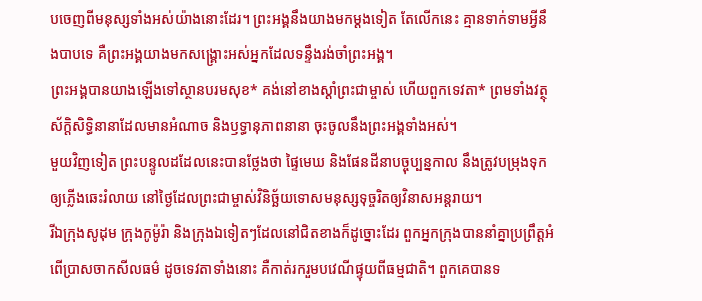បចេញពីមនុស្សទាំងអស់យ៉ាងនោះដែរ។ ព្រះអង្គនឹងយាងមកម្ដងទៀត តែលើកនេះ គ្មានទាក់ទាមអ្វីនឹងបាបទេ គឺព្រះអង្គយាងមកសង្គ្រោះអស់អ្នកដែលទន្ទឹងរង់ចាំព្រះអង្គ។
ព្រះអង្គបានយាងឡើងទៅស្ថានបរមសុខ* គង់នៅខាងស្ដាំព្រះជាម្ចាស់ ហើយពួកទេវតា* ព្រមទាំងវត្ថុស័ក្តិសិទ្ធិនានាដែលមានអំណាច និងឫទ្ធានុភាពនានា ចុះចូលនឹងព្រះអង្គទាំងអស់។
មួយវិញទៀត ព្រះបន្ទូលដដែលនេះបានថ្លែងថា ផ្ទៃមេឃ និងផែនដីនាបច្ចុប្បន្នកាល នឹងត្រូវបម្រុងទុកឲ្យភ្លើងឆេះរំលាយ នៅថ្ងៃដែលព្រះជាម្ចាស់វិនិច្ឆ័យទោសមនុស្សទុច្ចរិតឲ្យវិនាសអន្តរាយ។
រីឯក្រុងសូដុម ក្រុងកូម៉ូរ៉ា និងក្រុងឯទៀតៗដែលនៅជិតខាងក៏ដូច្នោះដែរ ពួកអ្នកក្រុងបាននាំគ្នាប្រព្រឹត្តអំពើប្រាសចាកសីលធម៌ ដូចទេវតាទាំងនោះ គឺកាត់រករួមបវេណីផ្ទុយពីធម្មជាតិ។ ពួកគេបានទ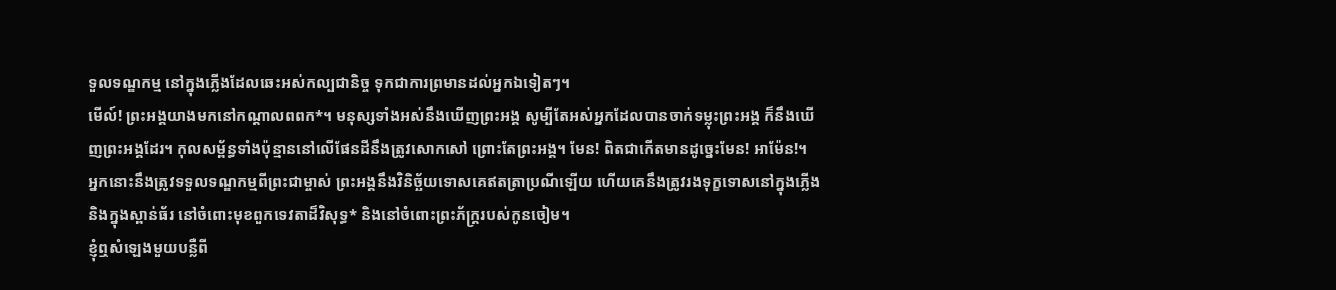ទួលទណ្ឌកម្ម នៅក្នុងភ្លើងដែលឆេះអស់កល្បជានិច្ច ទុកជាការព្រមានដល់អ្នកឯទៀតៗ។
មើល៍! ព្រះអង្គយាងមកនៅកណ្ដាលពពក*។ មនុស្សទាំងអស់នឹងឃើញព្រះអង្គ សូម្បីតែអស់អ្នកដែលបានចាក់ទម្លុះព្រះអង្គ ក៏នឹងឃើញព្រះអង្គដែរ។ កុលសម្ព័ន្ធទាំងប៉ុន្មាននៅលើផែនដីនឹងត្រូវសោកសៅ ព្រោះតែព្រះអង្គ។ មែន! ពិតជាកើតមានដូច្នេះមែន! អាម៉ែន!។
អ្នកនោះនឹងត្រូវទទួលទណ្ឌកម្មពីព្រះជាម្ចាស់ ព្រះអង្គនឹងវិនិច្ឆ័យទោសគេឥតត្រាប្រណីឡើយ ហើយគេនឹងត្រូវរងទុក្ខទោសនៅក្នុងភ្លើង និងក្នុងស្ពាន់ធ័រ នៅចំពោះមុខពួកទេវតាដ៏វិសុទ្ធ* និងនៅចំពោះព្រះភ័ក្ត្ររបស់កូនចៀម។
ខ្ញុំឮសំឡេងមួយបន្លឺពី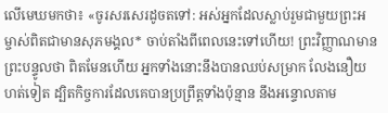លើមេឃមកថា៖ «ចូរសរសេរដូចតទៅ: អស់អ្នកដែលស្លាប់រួមជាមួយព្រះអម្ចាស់ពិតជាមានសុភមង្គល* ចាប់តាំងពីពេលនេះទៅហើយ! ព្រះវិញ្ញាណមានព្រះបន្ទូលថា ពិតមែនហើយ អ្នកទាំងនោះនឹងបានឈប់សម្រាក លែងនឿយហត់ទៀត ដ្បិតកិច្ចការដែលគេបានប្រព្រឹត្តទាំងប៉ុន្មាន នឹងអន្ទោលតាម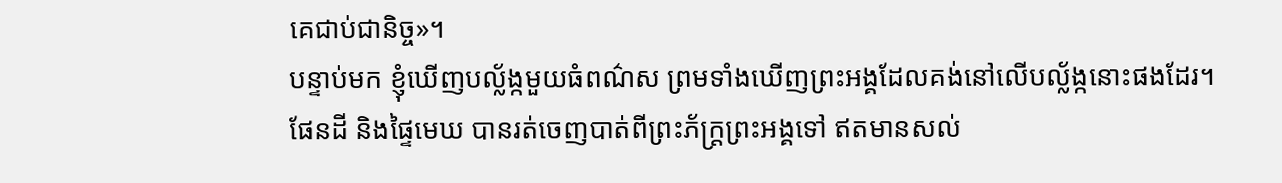គេជាប់ជានិច្ច»។
បន្ទាប់មក ខ្ញុំឃើញបល្ល័ង្កមួយធំពណ៌ស ព្រមទាំងឃើញព្រះអង្គដែលគង់នៅលើបល្ល័ង្កនោះផងដែរ។ ផែនដី និងផ្ទៃមេឃ បានរត់ចេញបាត់ពីព្រះភ័ក្ត្រព្រះអង្គទៅ ឥតមានសល់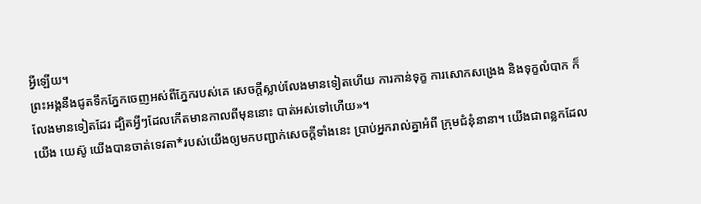អ្វីឡើយ។
ព្រះអង្គនឹងជូតទឹកភ្នែកចេញអស់ពីភ្នែករបស់គេ សេចក្ដីស្លាប់លែងមានទៀតហើយ ការកាន់ទុក្ខ ការសោកសង្រេង និងទុក្ខលំបាក ក៏លែងមានទៀតដែរ ដ្បិតអ្វីៗដែលកើតមានកាលពីមុននោះ បាត់អស់ទៅហើយ»។
យើង យេស៊ូ យើងបានចាត់ទេវតា*របស់យើងឲ្យមកបញ្ជាក់សេចក្ដីទាំងនេះ ប្រាប់អ្នករាល់គ្នាអំពី ក្រុមជំនុំនានា។ យើងជាពន្លកដែល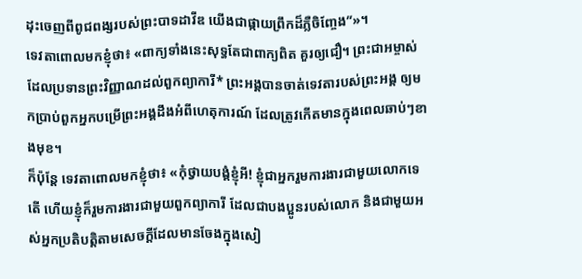ដុះចេញពីពូជពង្សរបស់ព្រះបាទដាវីឌ យើងជាផ្កាយព្រឹកដ៏ភ្លឺចិញ្ចែង”»។
ទេវតាពោលមកខ្ញុំថា៖ «ពាក្យទាំងនេះសុទ្ធតែជាពាក្យពិត គួរឲ្យជឿ។ ព្រះជាអម្ចាស់ដែលប្រទានព្រះវិញ្ញាណដល់ពួកព្យាការី* ព្រះអង្គបានចាត់ទេវតារបស់ព្រះអង្គ ឲ្យមកប្រាប់ពួកអ្នកបម្រើព្រះអង្គដឹងអំពីហេតុការណ៍ ដែលត្រូវកើតមានក្នុងពេលឆាប់ៗខាងមុខ។
ក៏ប៉ុន្តែ ទេវតាពោលមកខ្ញុំថា៖ «កុំថ្វាយបង្គំខ្ញុំអី! ខ្ញុំជាអ្នករួមការងារជាមួយលោកទេតើ ហើយខ្ញុំក៏រួមការងារជាមួយពួកព្យាការី ដែលជាបងប្អូនរបស់លោក និងជាមួយអស់អ្នកប្រតិបត្តិតាមសេចក្ដីដែលមានចែងក្នុងសៀ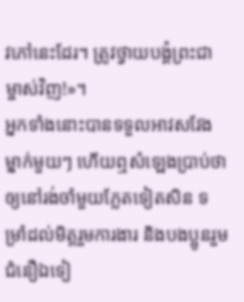វភៅនេះដែរ។ ត្រូវថ្វាយបង្គំព្រះជាម្ចាស់វិញ!»។
អ្នកទាំងនោះបានទទួលអាវសវែងម្នាក់មួយៗ ហើយឮសំឡេងប្រាប់ថា ឲ្យនៅរង់ចាំមួយភ្លែតទៀតសិន ទម្រាំដល់មិត្តរួមការងារ និងបងប្អូនរួមជំនឿឯទៀ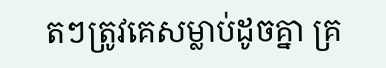តៗត្រូវគេសម្លាប់ដូចគ្នា គ្រ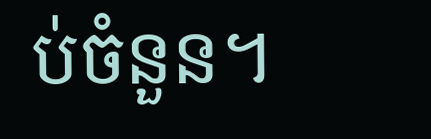ប់ចំនួន។